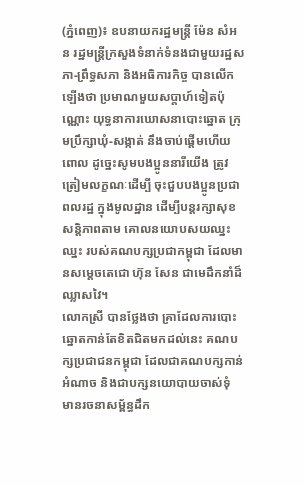(ភ្នំពេញ)៖ ឧបនាយករដ្ឋមន្ត្រី ម៉ែន សំអន រដ្ឋមន្ត្រីក្រសួងទំនាក់ទំនងជាមួយរដ្ឋសភា-ព្រឹទ្ធសភា និងអធិការកិច្ច បានលើកឡើងថា ប្រមាណមួយសប្តាហ៍ទៀតប៉ុណ្ណោះ យុទ្ធនាការឃោសនាបោះឆ្នោត ក្រុមប្រឹក្សាឃុំ-សង្កាត់ នឹងចាប់ផ្តើមហើយពោល ដូច្នេះសូមបងប្អូននារីយើង ត្រូវត្រៀមលក្ខណៈដើម្បី ចុះជួបបងប្អូនប្រជាពលរដ្ឋ ក្នុងមូលដ្ឋាន ដើម្បីបន្តរក្សាសុខសន្តិភាពតាម គោលនយោបសយឈ្នះឈ្នះ របស់គណបក្សប្រជាកម្ពុជា ដែលមានសម្តេចតេជោ ហ៊ុន សែន ជាមេដឹកនាំដ៏ឈ្លាសវៃ។
លោកស្រី បានថ្លែងថា គ្រាដែលការបោះឆ្នោតកាន់តែខិតជិតមកដល់នេះ គណបក្សប្រជាជនកម្ពុជា ដែលជាគណបក្សកាន់អំណាច និងជាបក្សនយោបាយចាស់ទុំ មានរចនាសម្ព័ន្ធដឹក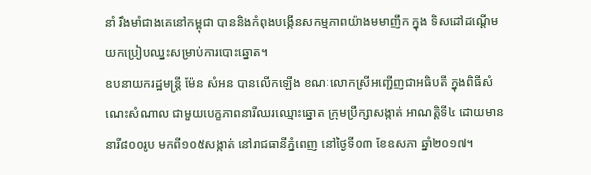នាំ រឹងមាំជាងគេនៅកម្ពុជា បាននិងកំពុងបង្កើនសកម្មភាពយ៉ាងមមាញឹក ក្នុង ទិសដៅដណ្តើមយកប្រៀបឈ្នះសម្រាប់ការបោះឆ្នោត។
ឧបនាយករដ្ឋមន្ត្រី ម៉ែន សំអន បានលើកឡើង ខណៈលោកស្រីអញ្ជើញជាអធិបតី ក្នុងពិធីសំណេះសំណាល ជាមួយបេក្ខភាពនារីឈរឈ្មោះឆ្នោត ក្រុមប្រឹក្សាសង្កាត់ អាណត្តិទី៤ ដោយមាននារី៨០០រូប មកពី១០៥សង្កាត់ នៅរាជធានីភ្នំពេញ នៅថ្ងៃទី០៣ ខែឧសភា ឆ្នាំ២០១៧។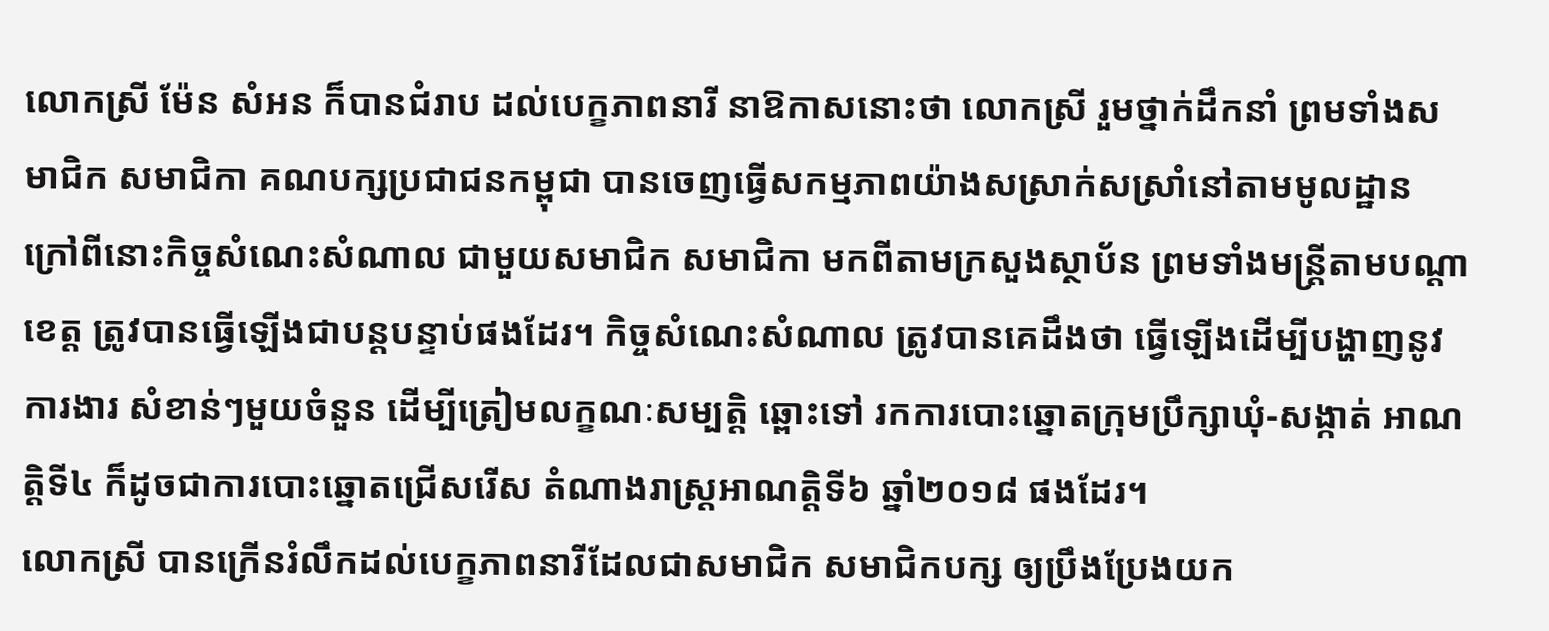លោកស្រី ម៉ែន សំអន ក៏បានជំរាប ដល់បេក្ខភាពនារី នាឱកាសនោះថា លោកស្រី រួមថ្នាក់ដឹកនាំ ព្រមទាំងសមាជិក សមាជិកា គណបក្សប្រជាជនកម្ពុជា បានចេញធ្វើសកម្មភាពយ៉ាងសស្រាក់សស្រាំនៅតាមមូលដ្ឋាន ក្រៅពីនោះកិច្ចសំណេះសំណាល ជាមួយសមាជិក សមាជិកា មកពីតាមក្រសួងស្ថាប័ន ព្រមទាំងមន្រ្តីតាមបណ្តាខេត្ត ត្រូវបានធ្វើឡើងជាបន្តបន្ទាប់ផងដែរ។ កិច្ចសំណេះសំណាល ត្រូវបានគេដឹងថា ធ្វើឡើងដើម្បីបង្ហាញនូវការងារ សំខាន់ៗមួយចំនួន ដើម្បីត្រៀមលក្ខណៈសម្បត្តិ ឆ្ពោះទៅ រកការបោះឆ្នោតក្រុមប្រឹក្សាឃុំ-សង្កាត់ អាណត្តិទី៤ ក៏ដូចជាការបោះឆ្នោតជ្រើសរើស តំណាងរាស្រ្តអាណត្តិទី៦ ឆ្នាំ២០១៨ ផងដែរ។
លោកស្រី បានក្រើនរំលឹកដល់បេក្ខភាពនារីដែលជាសមាជិក សមាជិកបក្ស ឲ្យប្រឹងប្រែងយក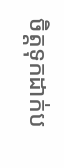ចិត្តទុកដាក់ប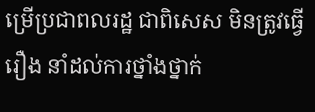ម្រើប្រជាពលរដ្ឋ ជាពិសេស មិនត្រូវធ្វើរឿង នាំដល់ការថ្នាំងថ្នាក់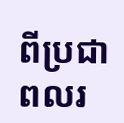ពីប្រជាពលរ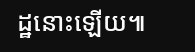ដ្ឋនោះឡើយ៕